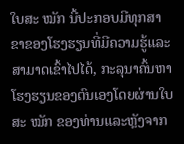ໃບສະ ໝັກ ນີ້ປະກອບມີທຸກສາຂາຂອງໂຮງຮຽນທີ່ມີຄວາມຮູ້ແລະສາມາດເຂົ້າໄປໄດ້, ກະລຸນາຄົ້ນຫາໂຮງຮຽນຂອງຕົນເອງໂດຍຜ່ານໃບສະ ໝັກ ຂອງທ່ານແລະຫຼັງຈາກ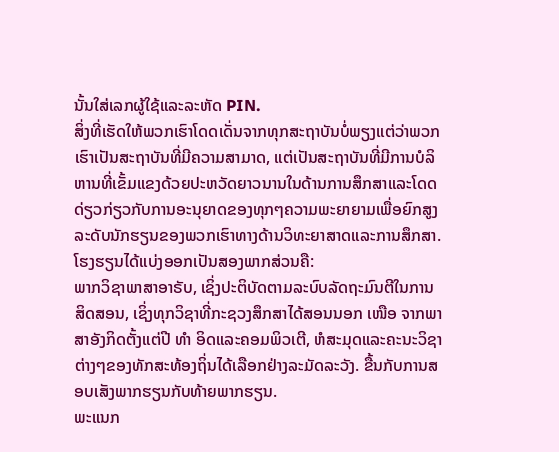ນັ້ນໃສ່ເລກຜູ້ໃຊ້ແລະລະຫັດ PIN.
ສິ່ງທີ່ເຮັດໃຫ້ພວກເຮົາໂດດເດັ່ນຈາກທຸກສະຖາບັນບໍ່ພຽງແຕ່ວ່າພວກເຮົາເປັນສະຖາບັນທີ່ມີຄວາມສາມາດ, ແຕ່ເປັນສະຖາບັນທີ່ມີການບໍລິຫານທີ່ເຂັ້ມແຂງດ້ວຍປະຫວັດຍາວນານໃນດ້ານການສຶກສາແລະໂດດດ່ຽວກ່ຽວກັບການອະນຸຍາດຂອງທຸກໆຄວາມພະຍາຍາມເພື່ອຍົກສູງລະດັບນັກຮຽນຂອງພວກເຮົາທາງດ້ານວິທະຍາສາດແລະການສຶກສາ.
ໂຮງຮຽນໄດ້ແບ່ງອອກເປັນສອງພາກສ່ວນຄື:
ພາກວິຊາພາສາອາຣັບ, ເຊິ່ງປະຕິບັດຕາມລະບົບລັດຖະມົນຕີໃນການສິດສອນ, ເຊິ່ງທຸກວິຊາທີ່ກະຊວງສຶກສາໄດ້ສອນນອກ ເໜືອ ຈາກພາສາອັງກິດຕັ້ງແຕ່ປີ ທຳ ອິດແລະຄອມພິວເຕີ, ຫໍສະມຸດແລະຄະນະວິຊາຕ່າງໆຂອງທັກສະທ້ອງຖິ່ນໄດ້ເລືອກຢ່າງລະມັດລະວັງ. ຂື້ນກັບການສອບເສັງພາກຮຽນກັບທ້າຍພາກຮຽນ.
ພະແນກ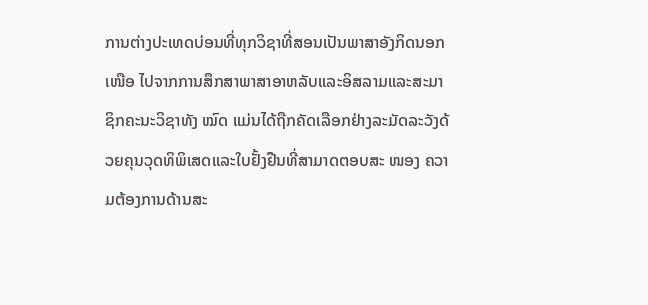ການຕ່າງປະເທດບ່ອນທີ່ທຸກວິຊາທີ່ສອນເປັນພາສາອັງກິດນອກ ເໜືອ ໄປຈາກການສຶກສາພາສາອາຫລັບແລະອິສລາມແລະສະມາຊິກຄະນະວິຊາທັງ ໝົດ ແມ່ນໄດ້ຖືກຄັດເລືອກຢ່າງລະມັດລະວັງດ້ວຍຄຸນວຸດທິພິເສດແລະໃບຢັ້ງຢືນທີ່ສາມາດຕອບສະ ໜອງ ຄວາມຕ້ອງການດ້ານສະ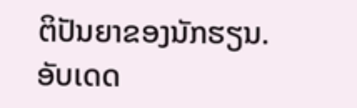ຕິປັນຍາຂອງນັກຮຽນ.
ອັບເດດ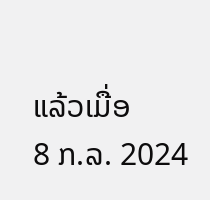ແລ້ວເມື່ອ
8 ກ.ລ. 2024